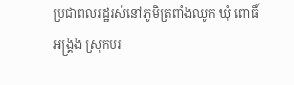ប្រជាពលរដ្ឋរស់នៅភូមិត្រពាំងឈូក ឃុំ ពោធិ៍អង្គ្រង ស្រុកបរ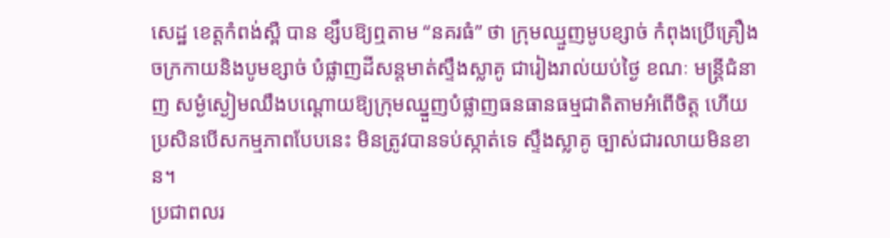សេដ្ឋ ខេត្តកំពង់ស្ពឺ បាន ខ្សឹបឱ្យឮតាម “នគរធំ” ថា ក្រុមឈ្មួញមូបខ្សាច់ កំពុងប្រើគ្រឿងចក្រកាយនិងបូមខ្សាច់ បំផ្លាញដីសន្តមាត់ស្ទឹងស្លាគូ ជារៀងរាល់យប់ថ្ងៃ ខណៈ មន្ត្រីជំនាញ សម្ងំស្ងៀមឈឹងបណ្តោយឱ្យក្រុមឈ្នួញបំផ្លាញធនធានធម្មជាតិតាមអំពើចិត្ត ហើយ ប្រសិនបើសកម្មភាពបែបនេះ មិនត្រូវបានទប់ស្កាត់ទេ ស្ទឹងស្លាគូ ច្បាស់ជារលាយមិនខាន។
ប្រជាពលរ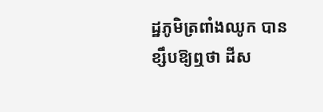ដ្ឋភូមិត្រពាំងឈូក បានខ្សឹបឱ្យឮថា ដីស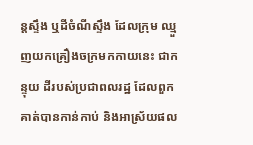ន្តស្ទឹង ឬដីចំណីស្ទឹង ដែលក្រុម ឈ្មួញយកគ្រឿងចក្រមកកាយនេះ ជាកន្ទុយ ដីរបស់ប្រជាពលរដ្ឋ ដែលពួកគាត់បានកាន់កាប់ និងអាស្រ័យផល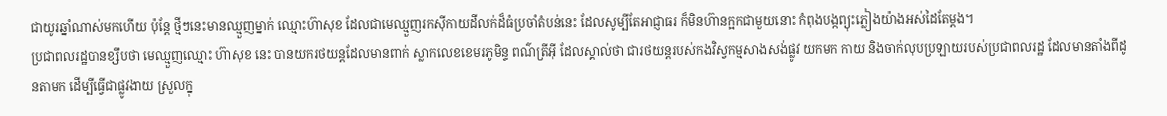ជាយូរឆ្នាំណាស់មកហើយ ប៉ុន្តែ ថ្មីៗនេះមានឈ្មួញម្នាក់ ឈ្មោះហ៊ាសុខ ដែលជាមេឈ្មួញរកស៊ីកាយដីលក់ដ៏ធំប្រចាំតំបន់នេះ ដែលសូម្បីតែអាជ្ញាធរ ក៏មិនហ៊ានក្អកជាមួយនោះ កំពុងបង្កព្យុះភ្លៀងយ៉ាងអស់ដៃតែម្តង។
ប្រជាពលរដ្ឋបានខ្សឹបថា មេឈ្មួញឈ្មោះ ហ៊ាសុខ នេះ បានយករថយន្តដែលមានពាក់ ស្លាកលេខខេមរភូមិន្ទ ពណ៌ត្រីអ៊ី ដែលស្គាល់ថា ជារថយន្តរបស់កងវិស្វកម្មសាងសង់ផ្លូវ យកមក កាយ និងចាក់លុបប្រឡាយរបស់ប្រជាពលរដ្ឋ ដែលមានតាំងពីដូនតាមក ដើម្បីធ្វើជាផ្លូវងាយ ស្រួលក្នុ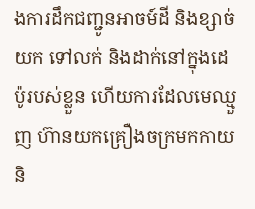ងការដឹកជញ្ជូនអាចម៍ដី និងខ្សាច់ យក ទៅលក់ និងដាក់នៅក្នុងដេប៉ូរបស់ខ្លួន ហើយការដែលមេឈ្មួញ ហ៊ានយកគ្រឿងចក្រមកកាយ និ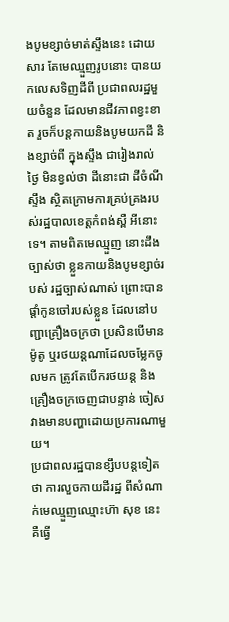ងបូមខ្សាច់មាត់ស្ទឹងនេះ ដោយសារ តែមេឈ្មួញរូបនោះ បានយកលេសទិញដីពី ប្រជាពលរដ្ឋមួយចំនួន ដែលមានជីវភាពខ្វះខាត រួចក៏បន្តកាយនិងបូមយកដី និងខ្សាច់ពី ក្នុងស្ទឹង ជារៀងរាល់ថ្ងៃ មិនខ្វល់ថា ដីនោះជា ដីចំណីស្ទឹង ស្ថិតក្រោមការគ្រប់គ្រងរបស់រដ្ឋបាលខេត្តកំពង់ស្ពឺ អីនោះទេ។ តាមពិតមេឈ្មួញ នោះដឹងច្បាស់ថា ខ្លួនកាយនិងបូមខ្សាច់របស់ រដ្ឋច្បាស់ណាស់ ព្រោះបានផ្តាំកូនចៅរបស់ខ្លួន ដែលនៅបញ្ជាគ្រឿងចក្រថា ប្រសិនបើមាន ម៉ូតូ ឬរថយន្តណាដែលចម្លែកចូលមក ត្រូវតែបើករថយន្ត និងគ្រឿងចក្រចេញជាបន្ទាន់ ចៀស វាងមានបញ្ហាដោយប្រការណាមួយ។
ប្រជាពលរដ្ឋបានខ្សឹបបន្តទៀតថា ការលួចកាយដីរដ្ឋ ពីសំណាក់មេឈ្មួញឈ្មោះហ៊ា សុខ នេះ គឺធ្វើ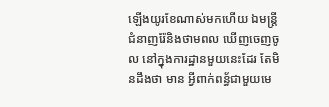ឡើងយូរខែណាស់មកហើយ ឯមន្ត្រីជំនាញរ៉ែនិងថាមពល ឃើញចេញចូល នៅក្នុងការដ្ឋានមួយនេះដែរ តែមិនដឹងថា មាន អ្វីពាក់ពន្ធ័ជាមួយមេ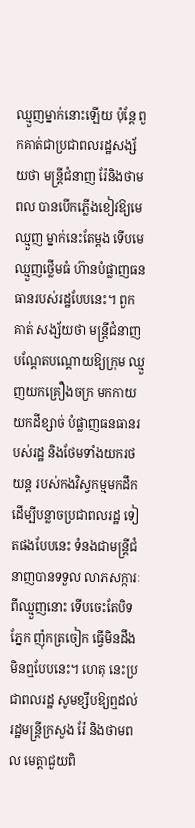ឈ្មួញម្នាក់នោះឡើយ ប៉ុន្តែ ពួកគាត់ជាប្រជាពលរដ្ឋសង្ស័យថា មន្ត្រីជំនាញ រ៉ែនិងថាមពល បានបើកភ្លើងខៀវឱ្យមេឈ្មួញ ម្នាក់នេះតែម្តង ទើបមេឈ្មួញថ្លើមធំ ហ៊ានបំផ្លាញធនធានរបស់រដ្ឋបែបនេះ។ ពួកគាត់ សង្ស័យថា មន្ត្រីជំនាញបណ្តែតបណ្តោយឱ្យក្រុម ឈ្មួញយកគ្រឿងចក្រ មកកាយយកដីខ្សាច់ បំផ្លាញធនធានរបស់រដ្ឋ និងថែមទាំងយករថយន្ត របស់កងវិស្វកម្មមកដឹក ដើម្បីបន្លាចប្រជាពលរដ្ឋ ទៀតផងបែបនេះ ទំនងជាមន្ត្រីជំនាញបានទទួល លាភសក្ការៈពីឈ្មួញនោះ ទើបចេះតែបិទភ្នែក ញ៉ុកត្រចៀក ធ្វើមិនដឹងមិនឮបែបនេះ។ ហេតុ នេះប្រជាពលរដ្ឋ សូមខ្សឹបឱ្យឮដល់រដ្ឋមន្ត្រីក្រសួង រ៉ែ និងថាមពល មេត្តាជួយពិ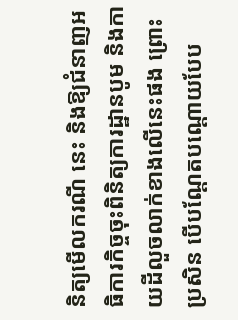និត្យមើលករណី នេះ និងឱ្យជំនាញអធិការកិច្ចចុះពិនិត្យការដ្ឋានបូម និងកាយដីលួចលាក់ខាងលើនេះផង ព្រោះប្រសិន បើបណ្តែតបណ្តោយបែប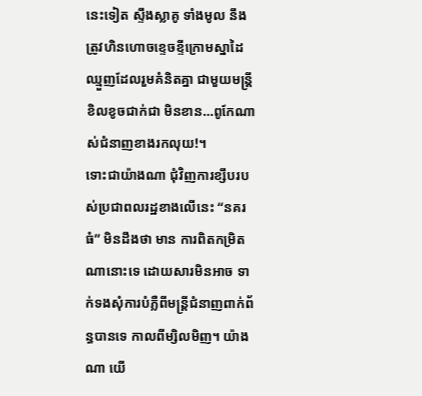នេះទៀត ស្ទឹងស្លាគូ ទាំងមូល នឹងត្រូវហិនហោចខ្ទេចខ្ទីក្រោមស្នាដៃ ឈ្មួញដែលរួមគំនិតគ្នា ជាមួយមន្ត្រីខិលខូចជាក់ជា មិនខាន…ពូកែណាស់ជំនាញខាងរកលុយ!។
ទោះជាយ៉ាងណា ជុំវិញការខ្សឹបរបស់ប្រជាពលរដ្ឋខាងលើនេះ “នគរធំ” មិនដឹងថា មាន ការពិតកម្រិតណានោះទេ ដោយសារមិនអាច ទាក់ទងសុំការបំភ្លឺពីមន្ត្រីជំនាញពាក់ព័ន្ធបានទេ កាលពីម្សិលមិញ។ យ៉ាងណា យើ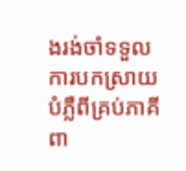ងរង់ចាំទទួល ការបកស្រាយបំភ្លឺពីគ្រប់ភាគីពា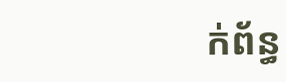ក់ព័ន្ធ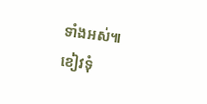ទាំងអស់៕
ខៀវទុំ